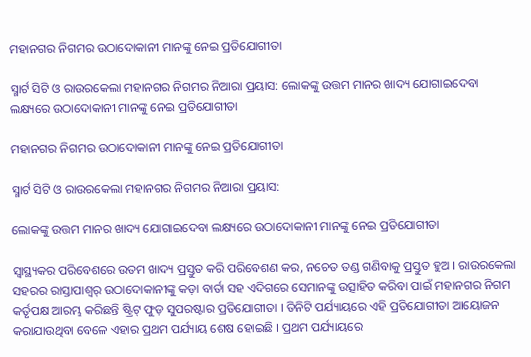ମହାନଗର ନିଗମର ଉଠାଦୋକାନୀ ମାନଙ୍କୁ ନେଇ ପ୍ରତିଯୋଗୀତା

ସ୍ମାର୍ଟ ସିଟି ଓ ରାଉରକେଲା ମହାନଗର ନିଗମର ନିଆରା ପ୍ରୟାସ: ଲୋକଙ୍କୁ ଉତ୍ତମ ମାନର ଖାଦ୍ୟ ଯୋଗାଇଦେବା ଲକ୍ଷ୍ୟରେ ଉଠାଦୋକାନୀ ମାନଙ୍କୁ ନେଇ ପ୍ରତିଯୋଗୀତା

ମହାନଗର ନିଗମର ଉଠାଦୋକାନୀ ମାନଙ୍କୁ ନେଇ ପ୍ରତିଯୋଗୀତା

ସ୍ମାର୍ଟ ସିଟି ଓ ରାଉରକେଲା ମହାନଗର ନିଗମର ନିଆରା ପ୍ରୟାସ:

ଲୋକଙ୍କୁ ଉତ୍ତମ ମାନର ଖାଦ୍ୟ ଯୋଗାଇଦେବା ଲକ୍ଷ୍ୟରେ ଉଠାଦୋକାନୀ ମାନଙ୍କୁ ନେଇ ପ୍ରତିଯୋଗୀତା

ସ୍ୱାସ୍ଥ୍ୟକର ପରିବେଶରେ ଉତମ ଖାଦ୍ୟ ପ୍ରସ୍ତୁତ କରି ପରିବେଶଣ କର, ନଚେତ ତଣ୍ଡ ଗଣିବାକୁ ପ୍ରସ୍ତୁତ ହୁଅ । ରାଉରକେଲା ସହରର ରାସ୍ତାପାଶ୍ୱର୍ ଉଠାଦୋକାନୀଙ୍କୁ କଡ଼ା ବାର୍ତା ସହ ଏଦିଗରେ ସେମାନଙ୍କୁ ଉତ୍ସାହିତ କରିବା ପାଇଁ ମହାନଗର ନିଗମ କର୍ତୃପକ୍ଷ ଆରମ୍ଭ କରିଛନ୍ତି ଷ୍ଟ୍ରିଟ୍ ଫୁଡ଼ ସୁପରଷ୍ଟାର ପ୍ରତିଯୋଗୀତା । ତିନିଟି ପର୍ଯ୍ୟାୟରେ ଏହି ପ୍ରତିଯୋଗୀତା ଆୟୋଜନ କରାଯାଉଥିବା ବେଳେ ଏହାର ପ୍ରଥମ ପର୍ଯ୍ୟାୟ ଶେଷ ହୋଇଛି । ପ୍ରଥମ ପର୍ଯ୍ୟାୟରେ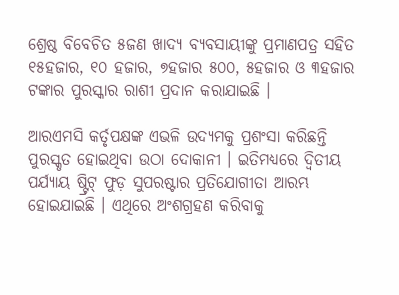ଶ୍ରେଷ୍ଠ ବିବେଚିତ ୫ଜଣ ଖାଦ୍ୟ ବ୍ୟବସାୟୀଙ୍କୁ ପ୍ରମାଣପତ୍ର ସହିତ ୧୫ହଜାର, ୧୦ ହଜାର, ୭ହଜାର ୫୦୦, ୫ହଜାର ଓ ୩ହଜାର ଟଙ୍କାର ପୁରସ୍କାର ରାଶୀ ପ୍ରଦାନ କରାଯାଇଛି ।

ଆରଏମସି କର୍ତୃପକ୍ଷଙ୍କ ଏଭଳି ଉଦ୍ୟମକୁ ପ୍ରଶଂସା କରିଛନ୍ତି ପୁରସ୍କୃତ ହୋଇଥିବା ଉଠା ଦୋକାନୀ । ଇତିମଧ୍ୟରେ ଦ୍ୱିତୀୟ ପର୍ଯ୍ୟାୟ ଷ୍ଟ୍ରିଟ୍ ଫୁଡ଼ ସୁପରଷ୍ଟାର ପ୍ରତିଯୋଗୀତା ଆରମ୍ଭ ହୋଇଯାଇଛି । ଏଥିରେ ଅଂଶଗ୍ରହଣ କରିବାକୁ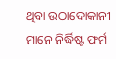ଥିବା ଉଠାଦୋକାନୀ ମାନେ ନିର୍ଦ୍ଧିଷ୍ଟ ଫର୍ମ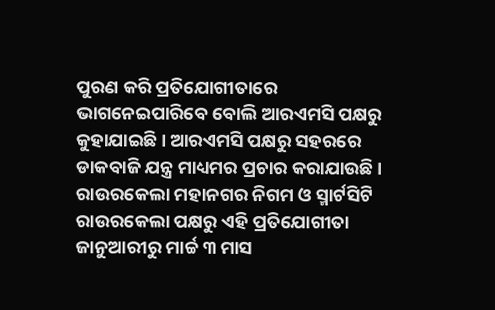ପୁରଣ କରି ପ୍ରତିଯୋଗୀତାରେ ଭାଗନେଇପାରିବେ ବୋଲି ଆରଏମସି ପକ୍ଷରୁ କୁହାଯାଇଛି । ଆରଏମସି ପକ୍ଷରୁ ସହରରେ ଡାକବାଜି ଯନ୍ତ୍ର ମାଧ୍ୟମର ପ୍ରଚାର କରାଯାଉଛି । ରାଉରକେଲା ମହାନଗର ନିଗମ ଓ ସ୍ମାର୍ଟସିଟି ରାଉରକେଲା ପକ୍ଷରୁ ଏହି ପ୍ରତିଯୋଗୀତା ଜାନୁଆରୀରୁ ମାର୍ଚ୍ଚ ୩ ମାସ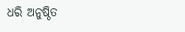ଧରି ଅନୁଷ୍ଠିତ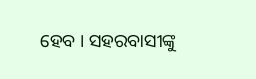ହେବ । ସହରବାସୀଙ୍କୁ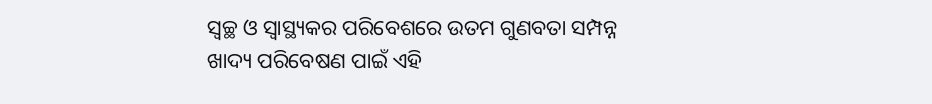ସ୍ୱଚ୍ଛ ଓ ସ୍ୱାସ୍ଥ୍ୟକର ପରିବେଶରେ ଉତମ ଗୁଣବତା ସମ୍ପନ୍ନ ଖାଦ୍ୟ ପରିବେଷଣ ପାଇଁ ଏହି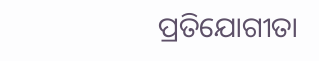ପ୍ରତିଯୋଗୀତା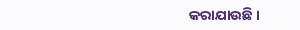କରାଯାଉଛି ।